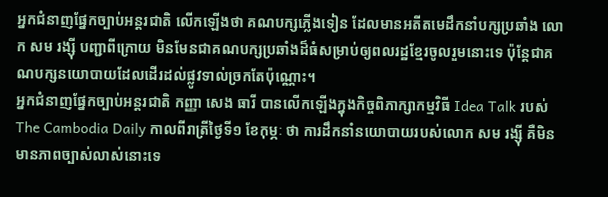អ្នកជំនាញផ្នែកច្បាប់អន្តរជាតិ លើកឡើងថា គណបក្សភ្លើងទៀន ដែលមានអតីតមេដឹកនាំបក្សប្រឆាំង លោក សម រង្ស៊ី បញ្ជាពីក្រោយ មិនមែនជាគណបក្សប្រឆាំងដ៏ធំសម្រាប់ឲ្យពលរដ្ឋខ្មែរចូលរួមនោះទេ ប៉ុន្តែជាគណបក្សនយោបាយដែលដើរដល់ផ្លូវទាល់ច្រកតែប៉ុណ្ណោះ។
អ្នកជំនាញផ្នែកច្បាប់អន្តរជាតិ កញ្ញា សេង ធារី បានលើកឡើងក្នុងកិច្ចពិភាក្សាកម្មវិធី Idea Talk របស់ The Cambodia Daily កាលពីរាត្រីថ្ងៃទី១ ខែកុម្ភៈ ថា ការដឹកនាំនយោបាយរបស់លោក សម រង្ស៊ី គឺមិនមានភាពច្បាស់លាស់នោះទេ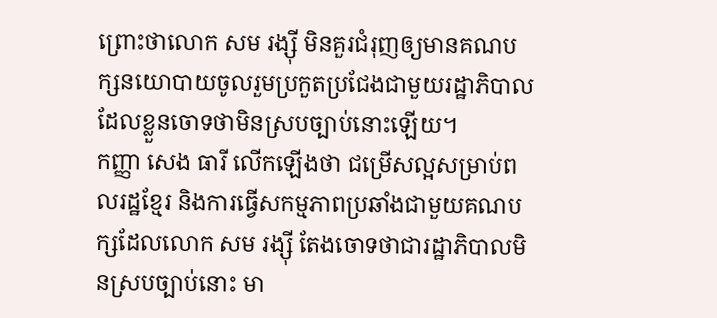ព្រោះថាលោក សម រង្ស៊ី មិនគួរជំរុញឲ្យមានគណបក្សនយោបាយចូលរួមប្រកួតប្រជែងជាមួយរដ្ឋាភិបាលដែលខ្លួនចោទថាមិនស្របច្បាប់នោះឡើយ។
កញ្ញា សេង ធារី លើកឡើងថា ជម្រើសល្អសម្រាប់ពលរដ្ឋខ្មែរ និងការធ្វើសកម្មភាពប្រឆាំងជាមួយគណបក្សដែលលោក សម រង្ស៊ី តែងចោទថាជារដ្ឋាភិបាលមិនស្របច្បាប់នោះ មា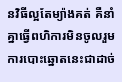នវិធីល្អតែម្យ៉ាងគត់ គឺនាំគ្នាធ្វើពហិការមិនចូលរួមការបោះឆ្នោតនេះជាដាច់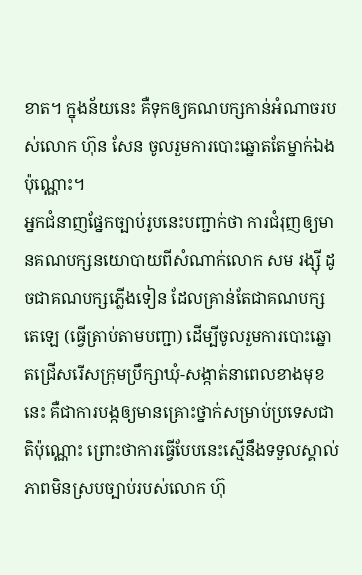ខាត។ ក្នុងន័យនេះ គឺទុកឲ្យគណបក្សកាន់អំណាចរបស់លោក ហ៊ុន សែន ចូលរួមការបោះឆ្នោតតែម្នាក់ឯងប៉ុណ្ណោះ។
អ្នកជំនាញផ្នែកច្បាប់រូបនេះបញ្ជាក់ថា ការជំរុញឲ្យមានគណបក្សនយោបាយពីសំណាក់លោក សម រង្ស៊ី ដូចជាគណបក្សភ្លើងទៀន ដែលគ្រាន់តែជាគណបក្សតេឡេ (ធ្វើត្រាប់តាមបញ្ជា) ដើម្បីចូលរួមការបោះឆ្នោតជ្រើសរើសក្រុមប្រឹក្សាឃុំ-សង្កាត់នាពេលខាងមុខនេះ គឺជាការបង្កឲ្យមានគ្រោះថ្នាក់សម្រាប់ប្រទេសជាតិប៉ុណ្ណោះ ព្រោះថាការធ្វើបែបនេះស្មើនឹងទទួលស្គាល់ភាពមិនស្របច្បាប់របស់លោក ហ៊ុ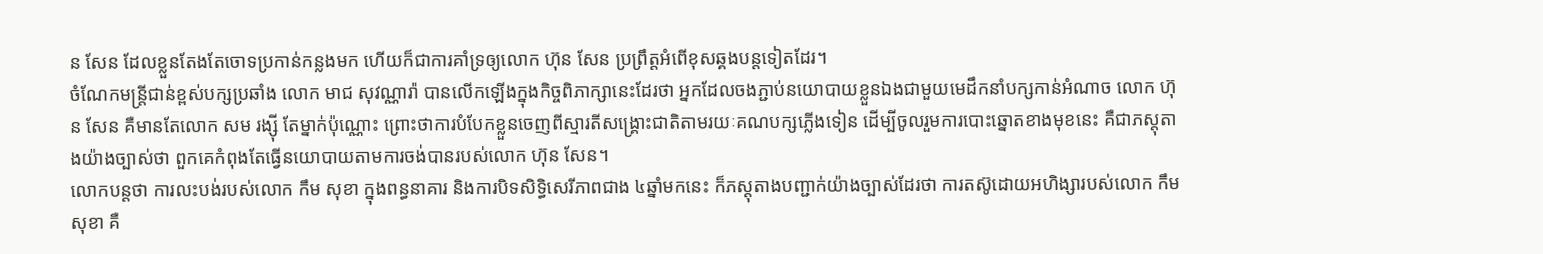ន សែន ដែលខ្លួនតែងតែចោទប្រកាន់កន្លងមក ហើយក៏ជាការគាំទ្រឲ្យលោក ហ៊ុន សែន ប្រព្រឹត្តអំពើខុសឆ្គងបន្តទៀតដែរ។
ចំណែកមន្ត្រីជាន់ខ្ពស់បក្សប្រឆាំង លោក មាជ សុវណ្ណារ៉ា បានលើកឡើងក្នុងកិច្ចពិភាក្សានេះដែរថា អ្នកដែលចងភ្ជាប់នយោបាយខ្លួនឯងជាមួយមេដឹកនាំបក្សកាន់អំណាច លោក ហ៊ុន សែន គឺមានតែលោក សម រង្ស៊ី តែម្នាក់ប៉ុណ្ណោះ ព្រោះថាការបំបែកខ្លួនចេញពីស្មារតីសង្គ្រោះជាតិតាមរយៈគណបក្សភ្លើងទៀន ដើម្បីចូលរួមការបោះឆ្នោតខាងមុខនេះ គឺជាភស្តុតាងយ៉ាងច្បាស់ថា ពួកគេកំពុងតែធ្វើនយោបាយតាមការចង់បានរបស់លោក ហ៊ុន សែន។
លោកបន្តថា ការលះបង់របស់លោក កឹម សុខា ក្នុងពន្ធនាគារ និងការបិទសិទ្ធិសេរីភាពជាង ៤ឆ្នាំមកនេះ ក៏ភស្តុតាងបញ្ជាក់យ៉ាងច្បាស់ដែរថា ការតស៊ូដោយអហិង្សារបស់លោក កឹម សុខា គឺ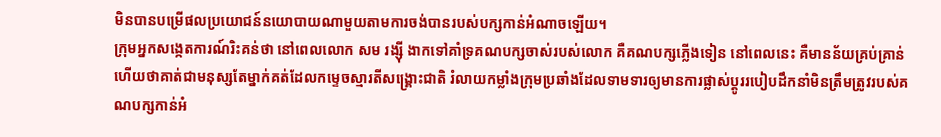មិនបានបម្រើផលប្រយោជន៍នយោបាយណាមួយតាមការចង់បានរបស់បក្សកាន់អំណាចឡើយ។
ក្រុមអ្នកសង្កេតការណ៍រិះគន់ថា នៅពេលលោក សម រង្ស៊ី ងាកទៅគាំទ្រគណបក្សចាស់របស់លោក គឺគណបក្សភ្លើងទៀន នៅពេលនេះ គឺមានន័យគ្រប់គ្រាន់ហើយថាគាត់ជាមនុស្សតែម្នាក់គត់ដែលកម្ទេចស្មារតីសង្គ្រោះជាតិ រំលាយកម្លាំងក្រុមប្រឆាំងដែលទាមទារឲ្យមានការផ្លាស់ប្ដូររបៀបដឹកនាំមិនត្រឹមត្រូវរបស់គណបក្សកាន់អំ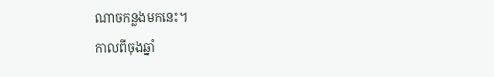ណាចកន្លងមកនេះ។
កាលពីចុងឆ្នាំ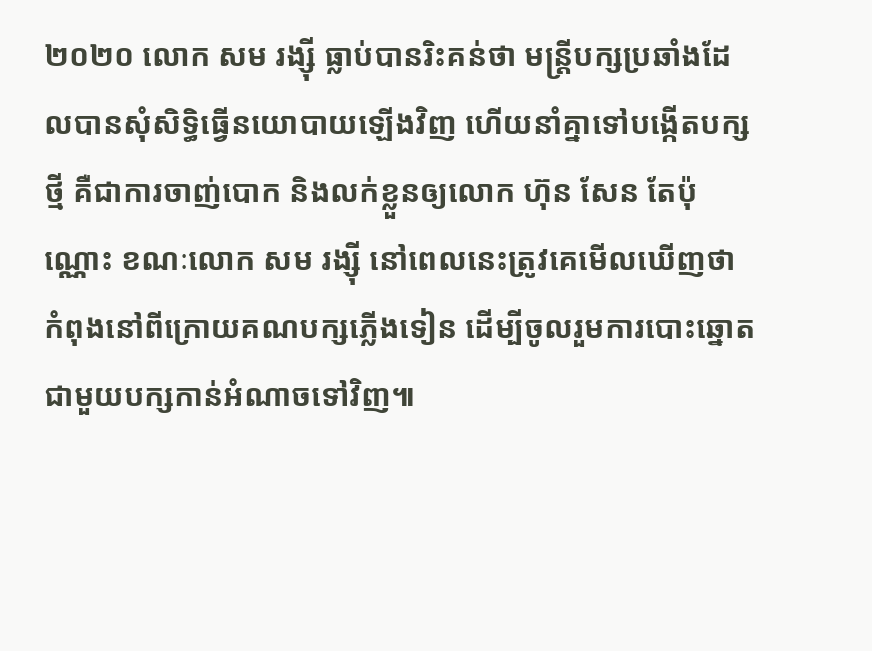២០២០ លោក សម រង្ស៊ី ធ្លាប់បានរិះគន់ថា មន្ត្រីបក្សប្រឆាំងដែលបានសុំសិទ្ធិធ្វើនយោបាយឡើងវិញ ហើយនាំគ្នាទៅបង្កើតបក្សថ្មី គឺជាការចាញ់បោក និងលក់ខ្លួនឲ្យលោក ហ៊ុន សែន តែប៉ុណ្ណោះ ខណៈលោក សម រង្ស៊ី នៅពេលនេះត្រូវគេមើលឃើញថា កំពុងនៅពីក្រោយគណបក្សភ្លើងទៀន ដើម្បីចូលរួមការបោះឆ្នោតជាមួយបក្សកាន់អំណាចទៅវិញ៕